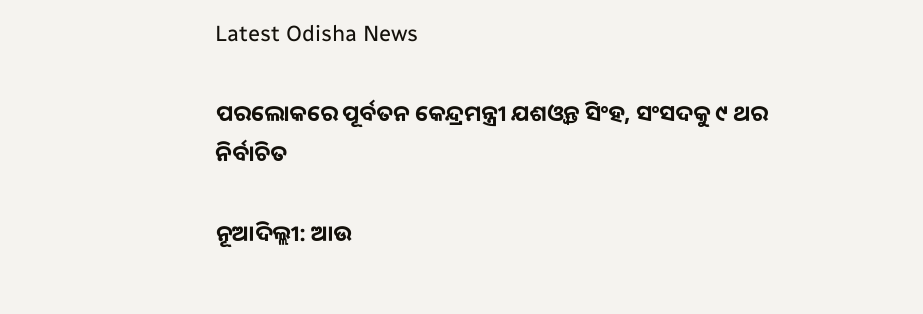Latest Odisha News

ପରଲୋକରେ ପୂର୍ବତନ କେନ୍ଦ୍ରମନ୍ତ୍ରୀ ଯଶଓ୍ୱନ୍ତ ସିଂହ, ସଂସଦକୁ ୯ ଥର ନିର୍ବାଚିତ

ନୂଆଦିଲ୍ଲୀ: ଆଉ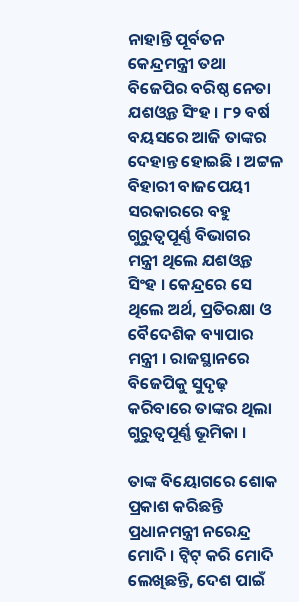ନାହାନ୍ତି ପୂର୍ବତନ କେନ୍ଦ୍ରମନ୍ତ୍ରୀ ତଥା ବିଜେପିର ବରିଷ୍ଠ ନେତା ଯଶଓ୍ୱନ୍ତ ସିଂହ । ୮୨ ବର୍ଷ ବୟସରେ ଆଜି ତାଙ୍କର ଦେହାନ୍ତ ହୋଇଛି । ଅଟ୍ଟଳ ବିହାରୀ ବାଜପେୟୀ ସରକାରରେ ବହୁ ଗୁରୁତ୍ୱପୂର୍ଣ୍ଣ ବିଭାଗର ମନ୍ତ୍ରୀ ଥିଲେ ଯଶଓ୍ୱନ୍ତ ସିଂହ । କେନ୍ଦ୍ରରେ ସେ ଥିଲେ ଅର୍ଥ, ପ୍ରତିରକ୍ଷା ଓ ବୈଦେଶିକ ବ୍ୟାପାର ମନ୍ତ୍ରୀ । ରାଜସ୍ଥାନରେ ବିଜେପିକୁ ସୁଦୃଢ଼ କରିବାରେ ତାଙ୍କର ଥିଲା ଗୁରୁତ୍ୱପୂର୍ଣ୍ଣ ଭୂମିକା ।

ତାଙ୍କ ବିୟୋଗରେ ଶୋକ ପ୍ରକାଶ କରିଛନ୍ତି ପ୍ରଧାନମନ୍ତ୍ରୀ ନରେନ୍ଦ୍ର ମୋଦି । ଟ୍ୱିଟ୍ କରି ମୋଦି ଲେଖିଛନ୍ତି, ଦେଶ ପାଇଁ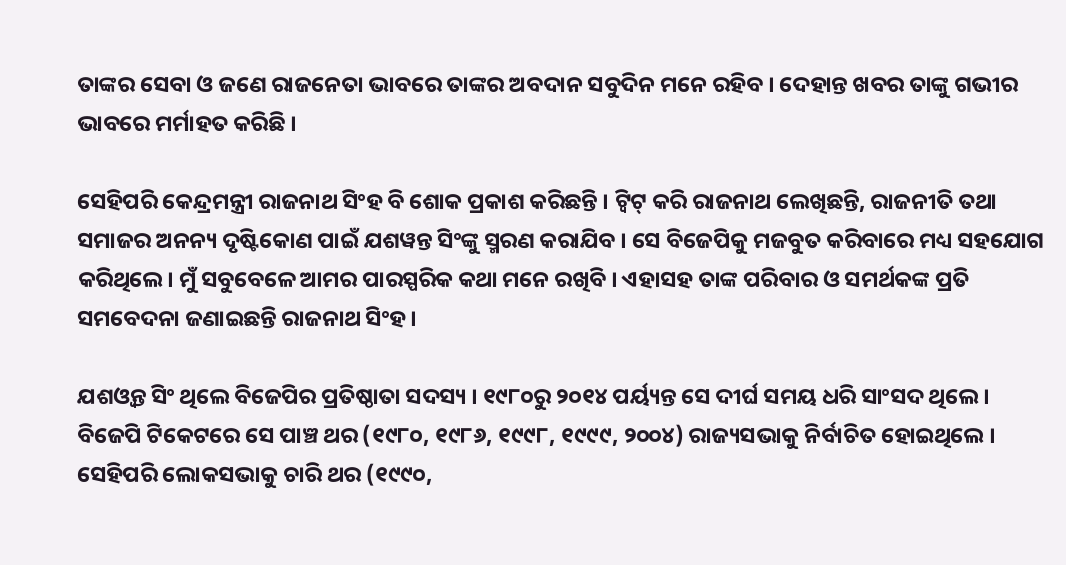ତାଙ୍କର ସେବା ଓ ଜଣେ ରାଜନେତା ଭାବରେ ତାଙ୍କର ଅବଦାନ ସବୁଦିନ ମନେ ରହିବ । ଦେହାନ୍ତ ଖବର ତାଙ୍କୁ ଗଭୀର ଭାବରେ ମର୍ମାହତ କରିଛି ।

ସେହିପରି କେନ୍ଦ୍ରମନ୍ତ୍ରୀ ରାଜନାଥ ସିଂହ ବି ଶୋକ ପ୍ରକାଶ କରିଛନ୍ତି । ଟ୍ୱିଟ୍ କରି ରାଜନାଥ ଲେଖିଛନ୍ତି, ରାଜନୀତି ତଥା ସମାଜର ଅନନ୍ୟ ଦୃଷ୍ଟିକୋଣ ପାଇଁ ଯଶୱନ୍ତ ସିଂଙ୍କୁ ସ୍ମରଣ କରାଯିବ । ସେ ବିଜେପିକୁ ମଜବୁତ କରିବାରେ ମଧ୍ୟ ସହଯୋଗ କରିଥିଲେ। ମୁଁ ସବୁବେଳେ ଆମର ପାରସ୍ପରିକ କଥା ମନେ ରଖିବି । ଏହାସହ ତାଙ୍କ ପରିବାର ଓ ସମର୍ଥକଙ୍କ ପ୍ରତି ସମବେଦନା ଜଣାଇଛନ୍ତି ରାଜନାଥ ସିଂହ ।

ଯଶଓ୍ୱନ୍ତ ସିଂ ଥିଲେ ବିଜେପିର ପ୍ରତିଷ୍ଠାତା ସଦସ୍ୟ । ୧୯୮୦ରୁ ୨୦୧୪ ପର୍ୟ୍ୟନ୍ତ ସେ ଦୀର୍ଘ ସମୟ ଧରି ସାଂସଦ ଥିଲେ । ବିଜେପି ଟିକେଟରେ ସେ ପାଞ୍ଚ ଥର (୧୯୮୦, ୧୯୮୬, ୧୯୯୮, ୧୯୯୯, ୨୦୦୪) ରାଜ୍ୟସଭାକୁ ନିର୍ବାଚିତ ହୋଇଥିଲେ । ସେହିପରି ଲୋକସଭାକୁ ଚାରି ଥର (୧୯୯୦,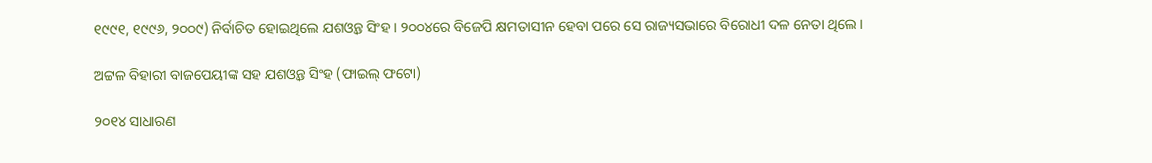୧୯୯୧, ୧୯୯୬, ୨୦୦୯) ନିର୍ବାଚିତ ହୋଇଥିଲେ ଯଶଓ୍ୱନ୍ତ ସିଂହ । ୨୦୦୪ରେ ବିଜେପି କ୍ଷମତାସୀନ ହେବା ପରେ ସେ ରାଜ୍ୟସଭାରେ ବିରୋଧୀ ଦଳ ନେତା ଥିଲେ ।

ଅଟ୍ଟଳ ବିହାରୀ ବାଜପେୟୀଙ୍କ ସହ ଯଶଓ୍ୱନ୍ତ ସିଂହ (ଫାଇଲ୍ ଫଟୋ)

୨୦୧୪ ସାଧାରଣ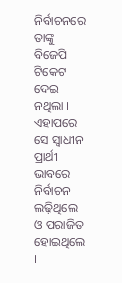ନିର୍ବାଚନରେ ତାଙ୍କୁ ବିଜେପି ଟିକେଟ ଦେଇ ନଥିଲା । ଏହାପରେ ସେ ସ୍ୱାଧୀନ ପ୍ରାର୍ଥୀ ଭାବରେ ନିର୍ବାଚନ ଲଢ଼ିଥିଲେ ଓ ପରାଜିତ ହୋଇଥିଲେ ।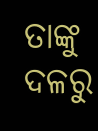ତାଙ୍କୁ ଦଳରୁ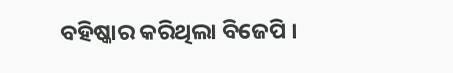ବହିଷ୍କାର କରିଥିଲା ବିଜେପି ।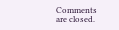Comments are closed.